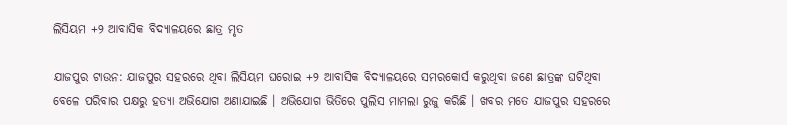ଲିସିୟମ +୨ ଆବାସିକ ବିଦ୍ୟାଳୟରେ ଛାତ୍ର ମୃତ

ଯାଜପୁର ଟାଉନ: ଯାଜପୁର ସହରରେ ଥିବା ଲିସିୟମ ଘରୋଇ +୨ ଆବାସିକ ବିଦ୍ୟାଳୟରେ ସମରକୋର୍ସ କରୁଥିବା ଜଣେ ଛାତ୍ରଙ୍କ ଘଟିଥିବା ବେଳେ ପରିବାର ପକ୍ଷରୁ ହତ୍ୟା ଅଭିଯୋଗ ଅଣାଯାଇଛି । ଅଭିଯୋଗ ଭିତିରେ ପୁଲିସ ମାମଲା ରୁଜୁ କରିଛି । ଖବର ମତେ ଯାଜପୁର ସହରରେ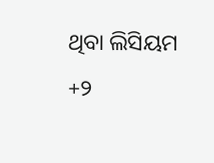ଥିବା ଲିସିୟମ +୨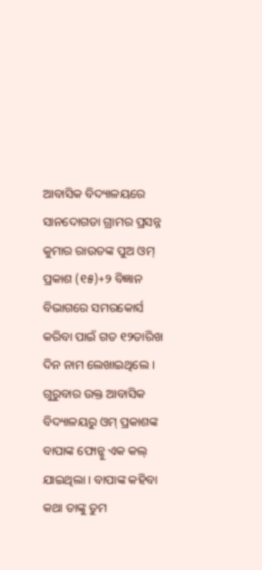ଆବାସିକ ବିଦ୍ୟାଳୟରେ ସାନଦୋଗଡା ଗ୍ରାମର ପ୍ରସନ୍ନ କୁମାର ରାଉତଙ୍କ ପୁଅ ଓମ୍ ପ୍ରକାଶ (୧୫)+୨ ବିଜ୍ଞାନ ବିଭାଗରେ ସମରକୋର୍ସ କରିବା ପାଇଁ ଗତ ୧୨ତାରିଖ ଦିନ ନାମ ଲେଖାଇଥିଲେ । ଗୁରୁବାର ଉକ୍ତ ଆବାସିକ ବିଦ୍ୟାଳୟରୁ ଓମ୍ ପ୍ରକାଶଙ୍କ ବାପାଙ୍କ ଫୋନ୍କୁ ଏକ କଲ୍ ଯାଇଥିଲା । ବାପାଙ୍କ କହିବା କଥା ତାଙ୍କୁ ତୁମ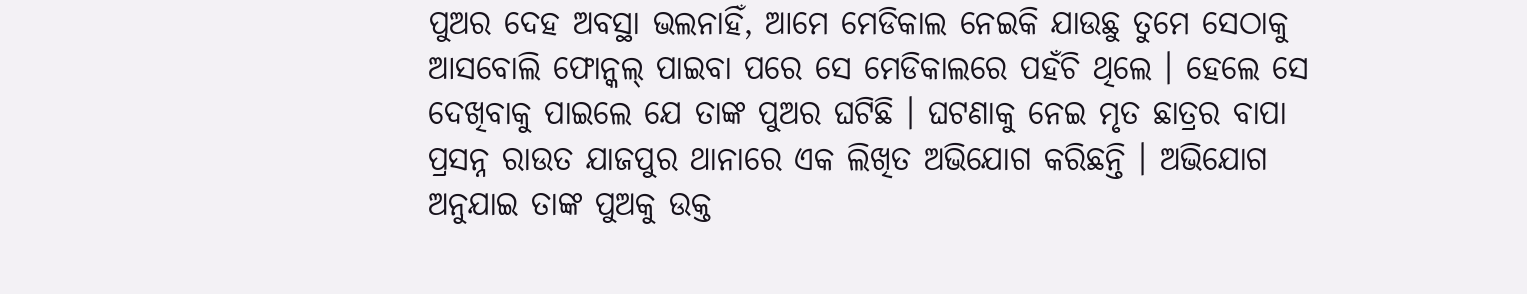ପୁଅର ଦେହ ଅବସ୍ଥା ଭଲନାହିଁ, ଆମେ ମେଡିକାଲ ନେଇକି ଯାଉଛୁ ତୁମେ ସେଠାକୁ ଆସବୋଲି ଫୋନ୍କଲ୍ ପାଇବା ପରେ ସେ ମେଡିକାଲରେ ପହଁଚି ଥିଲେ । ହେଲେ ସେ ଦେଖିବାକୁ ପାଇଲେ ଯେ ତାଙ୍କ ପୁଅର ଘଟିଛି । ଘଟଣାକୁ ନେଇ ମୃତ ଛାତ୍ରର ବାପା ପ୍ରସନ୍ନ ରାଉତ ଯାଜପୁର ଥାନାରେ ଏକ ଲିଖିତ ଅଭିଯୋଗ କରିଛନ୍ତି । ଅଭିଯୋଗ ଅନୁଯାଇ ତାଙ୍କ ପୁଅକୁ ଉକ୍ତ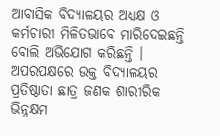ଆବାସିକ ବିଦ୍ୟାଳୟର ଅଧ୍ୟକ୍ଷ ଓ କର୍ମଚାରୀ ମିଳିତଭାବେ ମାରିଦେଇଛନ୍ତି ବୋଲି ଅଭିଯୋଗ କରିଛନ୍ତି । ଅପରପକ୍ଷରେ ଉକ୍ତ ବିଦ୍ୟାଳୟର ପ୍ରତିଷ୍ଠାତା ଛାତ୍ର ଜଣକ ଶାରୀରିକ ଭିନ୍ନକ୍ଷମ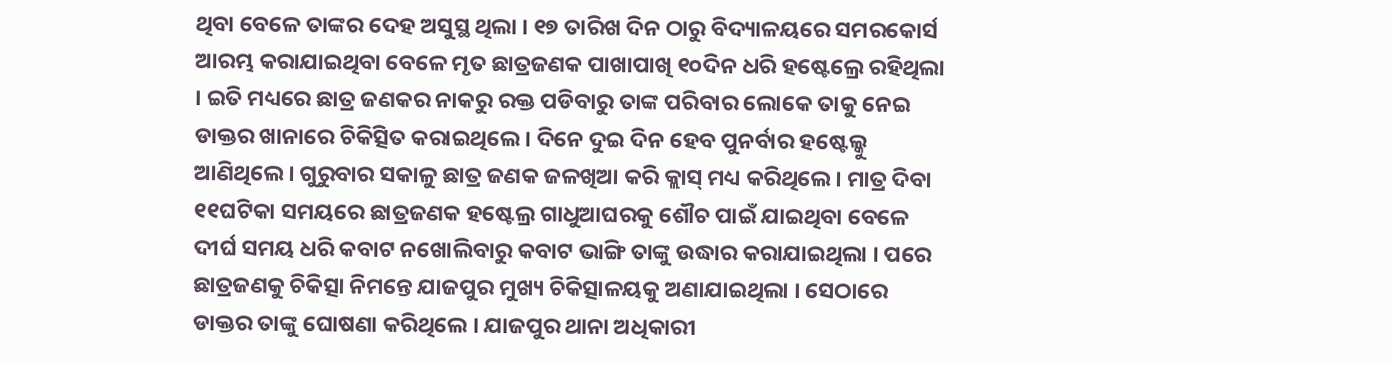ଥିବା ବେଳେ ତାଙ୍କର ଦେହ ଅସୁସ୍ଥ ଥିଲା । ୧୭ ତାରିଖ ଦିନ ଠାରୁ ବିଦ୍ୟାଳୟରେ ସମରକୋର୍ସ ଆରମ୍ଭ କରାଯାଇଥିବା ବେଳେ ମୃତ ଛାତ୍ରଜଣକ ପାଖାପାଖି ୧୦ଦିନ ଧରି ହଷ୍ଟେଲ୍ରେ ରହିଥିଲା । ଇତି ମଧ୍ୟରେ ଛାତ୍ର ଜଣକର ନାକରୁ ରକ୍ତ ପଡିବାରୁ ତାଙ୍କ ପରିବାର ଲୋକେ ତାକୁ ନେଇ ଡାକ୍ତର ଖାନାରେ ଚିକିତ୍ସିତ କରାଇଥିଲେ । ଦିନେ ଦୁଇ ଦିନ ହେବ ପୁନର୍ବାର ହଷ୍ଟେଲ୍କୁ ଆଣିଥିଲେ । ଗୁରୁବାର ସକାଳୁ ଛାତ୍ର ଜଣକ ଜଳଖିଆ କରି କ୍ଲାସ୍ ମଧ୍ୟ କରିଥିଲେ । ମାତ୍ର ଦିବା ୧୧ଘଟିକା ସମୟରେ ଛାତ୍ରଜଣକ ହଷ୍ଟେଲ୍ର ଗାଧୁଆଘରକୁ ଶୌଚ ପାଇଁ ଯାଇଥିବା ବେଳେ ଦୀର୍ଘ ସମୟ ଧରି କବାଟ ନଖୋଲିବାରୁ କବାଟ ଭାଙ୍ଗି ତାଙ୍କୁ ଉଦ୍ଧାର କରାଯାଇଥିଲା । ପରେ ଛାତ୍ରଜଣକୁ ଚିକିତ୍ସା ନିମନ୍ତେ ଯାଜପୁର ମୁଖ୍ୟ ଚିକିତ୍ସାଳୟକୁ ଅଣାଯାଇଥିଲା । ସେଠାରେ ଡାକ୍ତର ତାଙ୍କୁ ଘୋଷଣା କରିଥିଲେ । ଯାଜପୁର ଥାନା ଅଧିକାରୀ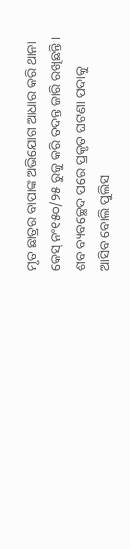ମୃତ ଛାତ୍ରର ବାପାଙ୍କ ଅଭିଯୋଗ ଆଧାର କରି ଥାନା କେସ୍ ନଂ୧୫୦/୨୫ ରୁଜୁ କରି ତଦନ୍ତ ଜାରି ରଖିଛନ୍ତି । ଶବ ବ୍ୟବଚ୍ଛେଦ ପରେ ପ୍ରକୃତ ଘଟଣା ପଦାକୁ ଆସିବ ବୋଲି ପୁଲିସ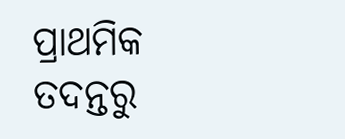ପ୍ରାଥମିକ ତଦନ୍ତରୁ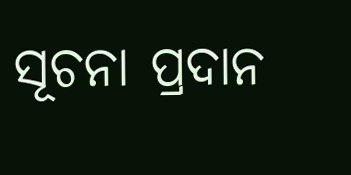ସୂଚନା ପ୍ରଦାନ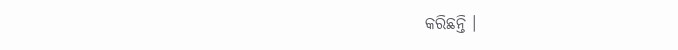କରିଛନ୍ତି ।